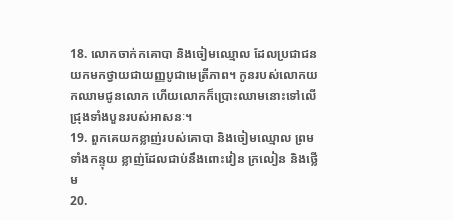18. លោកចាក់កគោបា និងចៀមឈ្មោល ដែលប្រជាជនយកមកថ្វាយជាយញ្ញបូជាមេត្រីភាព។ កូនរបស់លោកយកឈាមជូនលោក ហើយលោកក៏ប្រោះឈាមនោះទៅលើជ្រុងទាំងបួនរបស់អាសនៈ។
19. ពួកគេយកខ្លាញ់របស់គោបា និងចៀមឈ្មោល ព្រមទាំងកន្ទុយ ខ្លាញ់ដែលជាប់នឹងពោះវៀន ក្រលៀន និងថ្លើម
20.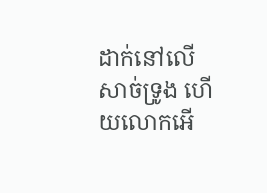ដាក់នៅលើសាច់ទ្រូង ហើយលោកអើ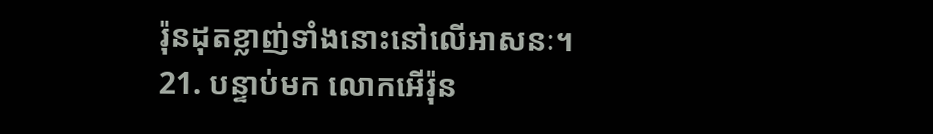រ៉ុនដុតខ្លាញ់ទាំងនោះនៅលើអាសនៈ។
21. បន្ទាប់មក លោកអើរ៉ុន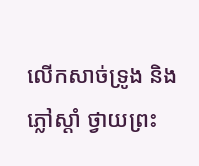លើកសាច់ទ្រូង និងភ្លៅស្ដាំ ថ្វាយព្រះ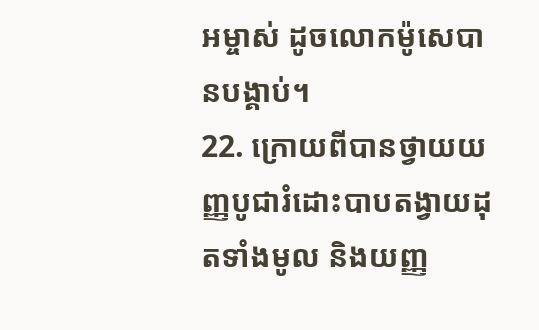អម្ចាស់ ដូចលោកម៉ូសេបានបង្គាប់។
22. ក្រោយពីបានថ្វាយយញ្ញបូជារំដោះបាបតង្វាយដុតទាំងមូល និងយញ្ញ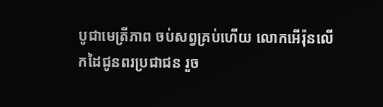បូជាមេត្រីភាព ចប់សព្វគ្រប់ហើយ លោកអើរ៉ុនលើកដៃជូនពរប្រជាជន រួច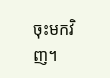ចុះមកវិញ។